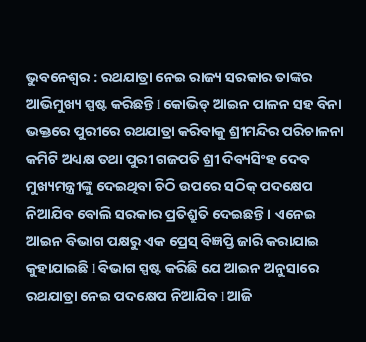ଭୁବନେଶ୍ୱର : ରଥଯାତ୍ରା ନେଇ ରାଜ୍ୟ ସରକାର ତାଙ୍କର ଆଭିମୁଖ୍ୟ ସ୍ପଷ୍ଟ କରିଛନ୍ତି l କୋଭିଡ୍ ଆଇନ ପାଳନ ସହ ବିନା ଭକ୍ତରେ ପୁରୀରେ ରଥଯାତ୍ରା କରିବାକୁ ଶ୍ରୀମନ୍ଦିର ପରିଚାଳନା କମିଟି ଅଧ୍ୟକ୍ଷ ତଥା ପୁରୀ ଗଜପତି ଶ୍ରୀ ଦିବ୍ୟସିଂହ ଦେବ ମୁଖ୍ୟମନ୍ତ୍ରୀଙ୍କୁ ଦେଇଥିବା ଚିଠି ଉପରେ ସଠିକ୍ ପଦକ୍ଷେପ ନିଆଯିବ ବୋଲି ସରକାର ପ୍ରତିଶ୍ରୁତି ଦେଇଛନ୍ତି । ଏନେଇ ଆଇନ ବିଭାଗ ପକ୍ଷରୁ ଏକ ପ୍ରେସ୍ ବିଜ୍ଞପ୍ତି ଜାରି କରାଯାଇ କୁହାଯାଇଛି l ବିଭାଗ ସ୍ପଷ୍ଟ କରିଛି ଯେ ଆଇନ ଅନୁସାରେ ରଥଯାତ୍ରା ନେଇ ପଦକ୍ଷେପ ନିଆଯିବ l ଆଜି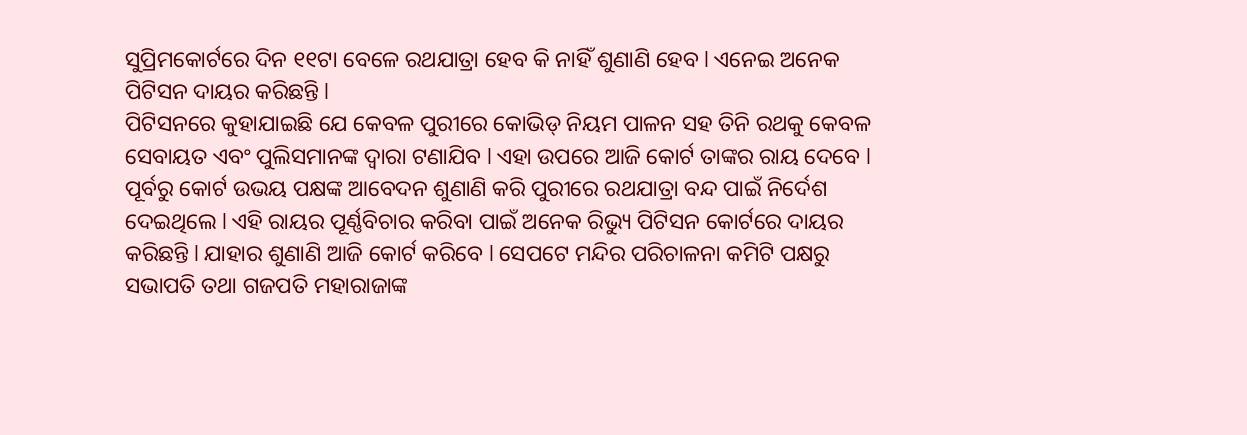ସୁପ୍ରିମକୋର୍ଟରେ ଦିନ ୧୧ଟା ବେଳେ ରଥଯାତ୍ରା ହେବ କି ନାହିଁ ଶୁଣାଣି ହେବ l ଏନେଇ ଅନେକ ପିଟିସନ ଦାୟର କରିଛନ୍ତି l
ପିଟିସନରେ କୁହାଯାଇଛି ଯେ କେବଳ ପୁରୀରେ କୋଭିଡ୍ ନିୟମ ପାଳନ ସହ ତିନି ରଥକୁ କେବଳ ସେବାୟତ ଏବଂ ପୁଲିସମାନଙ୍କ ଦ୍ୱାରା ଟଣାଯିବ l ଏହା ଉପରେ ଆଜି କୋର୍ଟ ତାଙ୍କର ରାୟ ଦେବେ l ପୂର୍ବରୁ କୋର୍ଟ ଉଭୟ ପକ୍ଷଙ୍କ ଆବେଦନ ଶୁଣାଣି କରି ପୁରୀରେ ରଥଯାତ୍ରା ବନ୍ଦ ପାଇଁ ନିର୍ଦେଶ ଦେଇଥିଲେ l ଏହି ରାୟର ପୂର୍ଣ୍ଣବିଚାର କରିବା ପାଇଁ ଅନେକ ରିଭ୍ୟୁ ପିଟିସନ କୋର୍ଟରେ ଦାୟର କରିଛନ୍ତି l ଯାହାର ଶୁଣାଣି ଆଜି କୋର୍ଟ କରିବେ l ସେପଟେ ମନ୍ଦିର ପରିଚାଳନା କମିଟି ପକ୍ଷରୁ ସଭାପତି ତଥା ଗଜପତି ମହାରାଜାଙ୍କ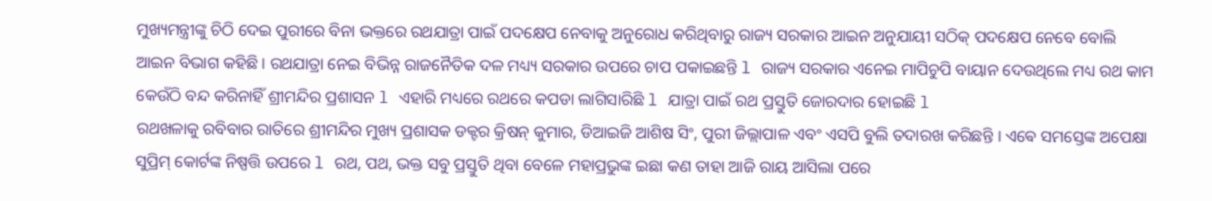ମୁଖ୍ୟମନ୍ତ୍ରୀଙ୍କୁ ଚିଠି ଦେଇ ପୁରୀରେ ବିନା ଭକ୍ତରେ ରଥଯାତ୍ରା ପାଇଁ ପଦକ୍ଷେପ ନେବାକୁ ଅନୁରୋଧ କରିଥିବାରୁ ରାଜ୍ୟ ସରକାର ଆଇନ ଅନୁଯାୟୀ ସଠିକ୍ ପଦକ୍ଷେପ ନେବେ ବୋଲି ଆଇନ ବିଭାଗ କହିଛି । ରଥଯାତ୍ରା ନେଇ ବିଭିନ୍ନ ରାଜନୈତିକ ଦଳ ମଧ୍ୟ୍ୟ ସରକାର ଉପରେ ଚାପ ପକାଇଛନ୍ତି l ରାଜ୍ୟ ସରକାର ଏନେଇ ମାପିଚୁପି ବାୟାନ ଦେଉଥିଲେ ମଧ୍ୟ ରଥ କାମ କେଉଁଠି ବନ୍ଦ କରିନାହିଁ ଶ୍ରୀମନ୍ଦିର ପ୍ରଶାସନ l ଏହାରି ମଧ୍ୟରେ ରଥରେ କପଡା ଲାଗିସାରିଛି l ଯାତ୍ରା ପାଇଁ ରଥ ପ୍ରସ୍ତୁତି ଜୋରଦାର ହୋଇଛି l
ରଥଖଳାକୁ ରବିବାର ରାତିରେ ଶ୍ରୀମନ୍ଦିର ମୁଖ୍ୟ ପ୍ରଶାସକ ଡକ୍ଟର କ୍ରିଷନ୍ କୁମାର, ଡିଆଇଜି ଆଶିଷ ସିଂ, ପୁରୀ ଜିଲ୍ଲାପାଳ ଏବଂ ଏସପି ବୁଲି ତଦାରଖ କରିଛନ୍ତି । ଏଵେ ସମସ୍ତେଙ୍କ ଅପେକ୍ଷା ସୁପ୍ରିମ୍ କୋର୍ଟଙ୍କ ନିଷ୍ପତ୍ତି ଉପରେ l ରଥ, ପଥ, ଭକ୍ତ ସବୁ ପ୍ରସ୍ତୁତି ଥିବା ବେଳେ ମହାପ୍ରଭୁଙ୍କ ଇଛା କଣ ତାହା ଆଜି ରାୟ ଆସିଲା ପରେ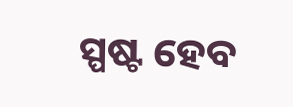ସ୍ପଷ୍ଟ ହେବ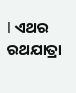l ଏଥର ରଥଯାତ୍ରା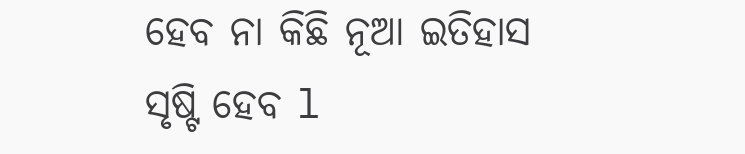ହେବ ନା କିଛି ନୂଆ ଇତିହାସ ସୃଷ୍ଟି ହେବ l